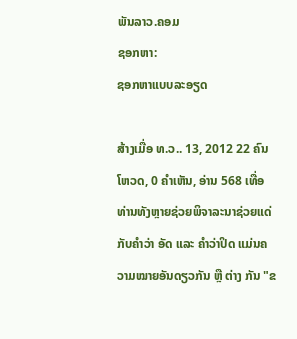ພັນລາວ.ຄອມ
ຊອກຫາ:
ຊອກຫາແບບລະອຽດ

ສ້າງເມື່ອ ທ.ວ.. 13, 2012 22 ຄົນໂຫວດ, 0 ຄຳເຫັນ, ອ່ານ 568 ເທື່ອ
ທ່ານທັງຫຼາຍຊ່ວຍພິຈາລະນາຊ່ວຍແດ່ກັບຄຳວ່າ ອັດ ແລະ ຄຳວ່າປິດ ແມ່ນຄວາມໝາຍອັນດຽວກັນ ຫຼື ຕ່າງ ກັນ "ຂ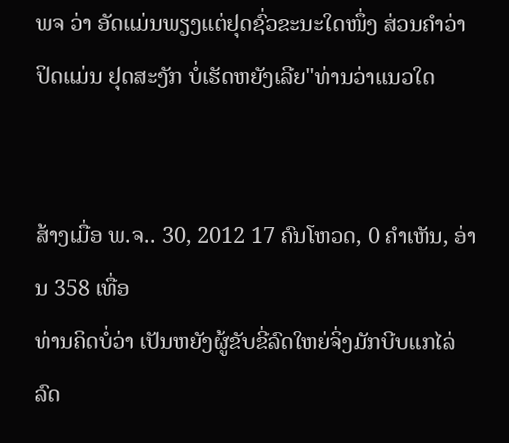ພຈ ວ່າ ອັດແມ່ນພຽງແຕ່ຢຸດຊົ່ວຂະນະໃດໜຶ່ງ ສ່ວນຄຳວ່າປິດແມ່ນ ຢຸດສະງັກ ບໍ່ເຮັດຫຍັງເລີຍ"ທ່ານວ່າແນວໃດ


ສ້າງເມື່ອ ພ.ຈ.. 30, 2012 17 ຄົນໂຫວດ, 0 ຄຳເຫັນ, ອ່ານ 358 ເທື່ອ
ທ່ານຄິດບໍ່ວ່າ ເປັນຫຍັງຜູ້ຂັບຂີ່ລົດໃຫຍ່ຈິ່ງມັກບີບແກໄລ່ລົດ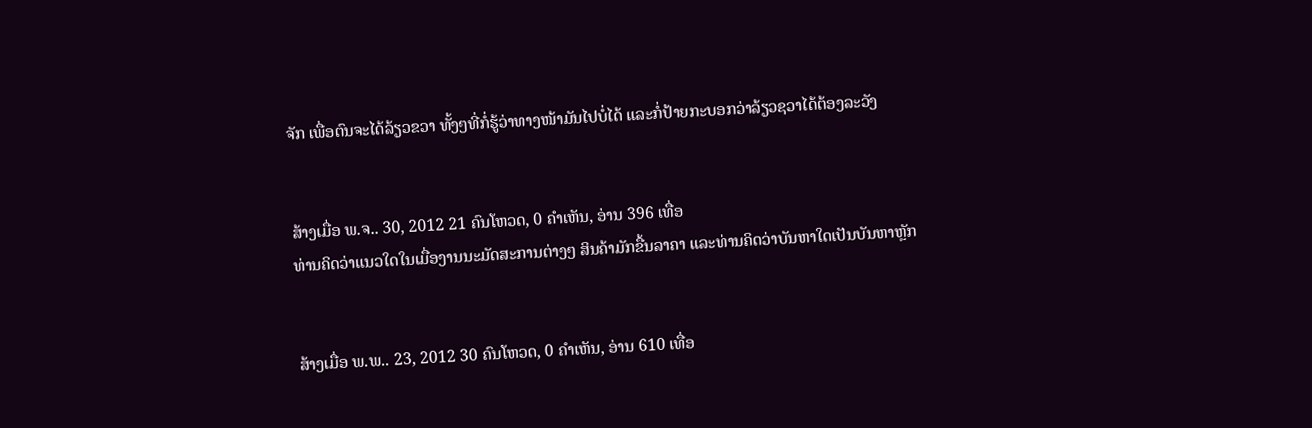ຈັກ ເພື່ອຕົນຈະໄດ້ລ້ຽວຂວາ ທັ້ງໆທີ່ກໍ່ຮູ້ວ່າທາງໜ້າມັນໄປບໍ່ໄດ້ ແລະກໍ່ປ້າຍກະບອກວ່າລ້ຽວຊວາໄດ້ຕ້ອງລະວັງ


ສ້າງເມື່ອ ພ.ຈ.. 30, 2012 21 ຄົນໂຫວດ, 0 ຄຳເຫັນ, ອ່ານ 396 ເທື່ອ
ທ່ານຄິດວ່າແນວໃດໃນເມື່ອງານນະມັດສະການຕ່າງໆ ສິນຄ້າມັກຂື້ນລາຄາ ແລະທ່ານຄິດວ່າບັນຫາໃດເປັນບັນຫາຫຼັກ


ສ້າງເມື່ອ ພ.ພ.. 23, 2012 30 ຄົນໂຫວດ, 0 ຄຳເຫັນ, ອ່ານ 610 ເທື່ອ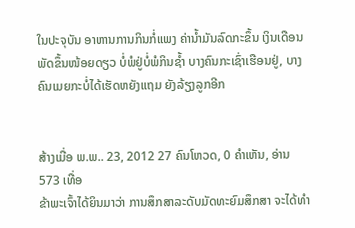ໃນປະຈຸບັນ ອາຫານການກິນກໍ່ແພງ ຄ່ານ້ຳມັນລົດກະຂຶ້ນ ເງິນເດືອນພັດຂຶ້ນໜ້ອຍດຽວ ບໍ່ພໍຢູ່ບໍ່ພໍກິນຊ້ຳ ບາງຄົນກະເຊົ່າເຮືອນຢູ່, ບາງຄົນເມຍກະບໍ່ໄດ້ເຮັດຫຍັງແຖມ ຍັງລ້ຽງລູກອີກ


ສ້າງເມື່ອ ພ.ພ.. 23, 2012 27 ຄົນໂຫວດ, 0 ຄຳເຫັນ, ອ່ານ 573 ເທື່ອ
ຂ້າພະເຈົ້າໄດ້ຍິນມາວ່າ ການສຶກສາລະດັບມັດທະຍົມສຶກສາ ຈະໄດ້ທຳ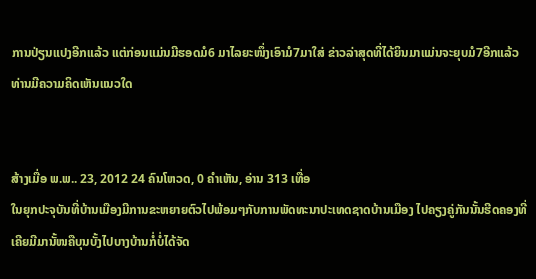ການປ່ຽນແປງອີກແລ້ວ ແຕ່ກ່ອນແມ່ນມີຮອດມໍ6 ມາໄລຍະໜຶ່ງເອົາມໍ7ມາໃສ່ ຂ່າວລ່າສຸດທີ່ໄດ້ຍິນມາແມ່ນຈະຍຸບມໍ7ອີກແລ້ວ ທ່ານມີຄວາມຄິດເຫັນແນວໃດ


ສ້າງເມື່ອ ພ.ພ.. 23, 2012 24 ຄົນໂຫວດ, 0 ຄຳເຫັນ, ອ່ານ 313 ເທື່ອ
ໃນຍຸກປະຈຸບັນທີ່ບ້ານເມືອງມີການຂະຫຍາຍຕົວໄປພ້ອມໆກັບການພັດທະນາປະເທດຊາດບ້ານເມືອງ ໄປຄຽງຄູ່ກັນນັ້ນຮີດຄອງທີ່ເຄີຍມີມານັ້ໜຄືບຸນບັ້ງໄປບາງບ້ານກໍ່ບໍ່ໄດ້ຈັດ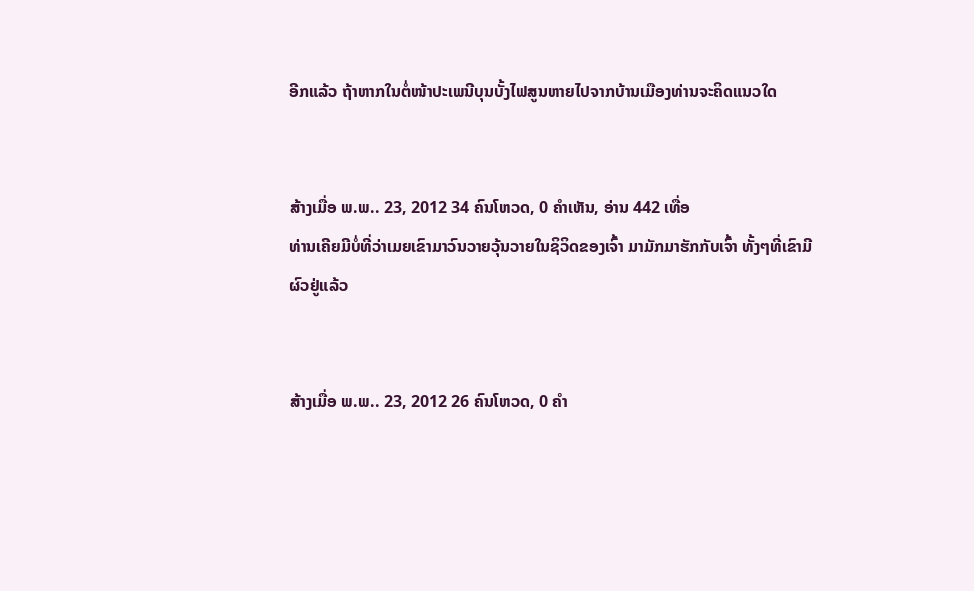ອີກແລ້ວ ຖ້າຫາກໃນຕໍ່ໜ້າປະເພນີບຸນບັ້ງໄຟສູນຫາຍໄປຈາກບ້ານເມືອງທ່ານຈະຄິດແນວໃດ


ສ້າງເມື່ອ ພ.ພ.. 23, 2012 34 ຄົນໂຫວດ, 0 ຄຳເຫັນ, ອ່ານ 442 ເທື່ອ
ທ່ານເຄີຍມີບໍ່ທີ່ວ່າເມຍເຂົາມາວົນວາຍວຸ້ນວາຍໃນຊິວິດຂອງເຈົ້າ ມາມັກມາຮັກກັບເຈົ້າ ທັ້ງໆທີ່ເຂົາມີຜົວຢູ່ແລ້ວ


ສ້າງເມື່ອ ພ.ພ.. 23, 2012 26 ຄົນໂຫວດ, 0 ຄຳ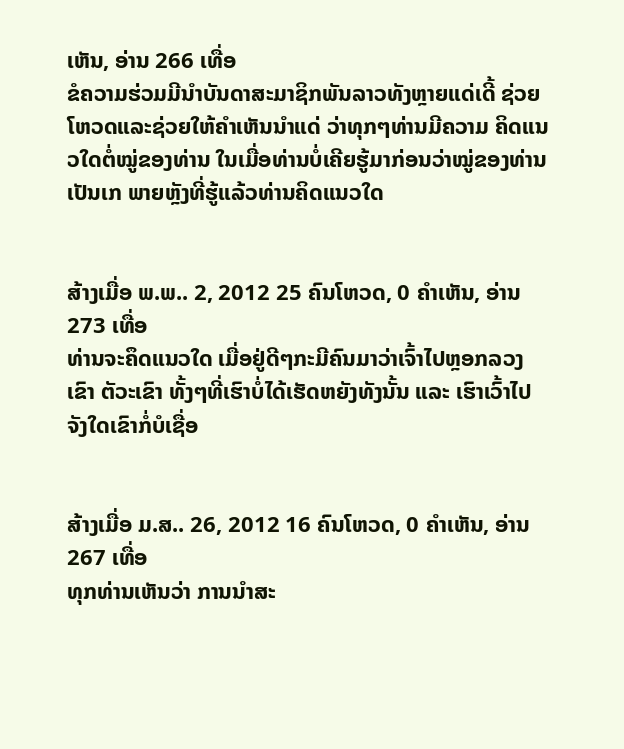ເຫັນ, ອ່ານ 266 ເທື່ອ
ຂໍຄວາມຮ່ວມມີນຳບັນດາສະມາຊິກພັນລາວທັງຫຼາຍແດ່ເດີ້ ຊ່ວຍໂຫວດແລະຊ່ວຍໃຫ້ຄຳເຫັນນຳແດ່ ວ່າທຸກໆທ່ານມີຄວາມ ຄິດແນວໃດຕໍ່ໝູ່ຂອງທ່ານ ໃນເມື່ອທ່ານບໍ່ເຄີຍຮູ້ມາກ່ອນວ່າໝູ່ຂອງທ່ານເປັນເກ ພາຍຫຼັງທີ່ຮູ້ແລ້ວທ່ານຄິດແນວໃດ


ສ້າງເມື່ອ ພ.ພ.. 2, 2012 25 ຄົນໂຫວດ, 0 ຄຳເຫັນ, ອ່ານ 273 ເທື່ອ
ທ່ານຈະຄຶດແນວໃດ ເມື່ອຢູ່ດີໆກະມີຄົນມາວ່າເຈົ້າໄປຫຼອກລວງ ເຂົາ ຕັວະເຂົາ ທັ້ງໆທີ່ເຮົາບໍ່ໄດ້ເຮັດຫຍັງທັງນັ້ນ ແລະ ເຮົາເວົ້າໄປຈັງໃດເຂົາກໍ່ບໍເຊື່ອ


ສ້າງເມື່ອ ມ.ສ.. 26, 2012 16 ຄົນໂຫວດ, 0 ຄຳເຫັນ, ອ່ານ 267 ເທື່ອ
ທຸກທ່ານເຫັນວ່າ ການນຳສະ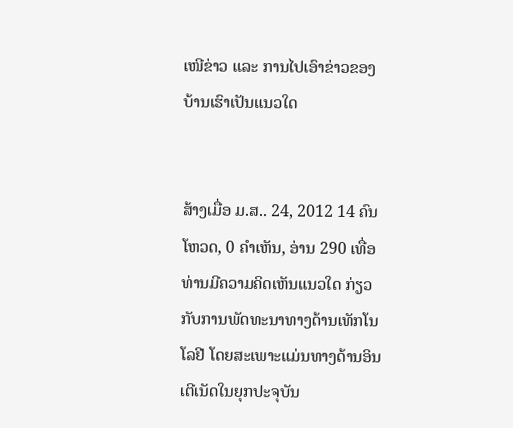ເໜີຂ່າວ ແລະ ການໄປເອົາຂ່າວຂອງບ້ານເຮົາເປັນແນວໃດ


ສ້າງເມື່ອ ມ.ສ.. 24, 2012 14 ຄົນໂຫວດ, 0 ຄຳເຫັນ, ອ່ານ 290 ເທື່ອ
ທ່ານມີຄວາມຄິດເຫັນແນວໃດ ກ່ຽວກັບການພັດທະນາທາງດ້ານເທັກໂນໂລຢີ ໂດຍສະເພາະແມ່ນທາງດ້ານອິນເຕີເນັດໃນຍຸກປະຈຸບັນ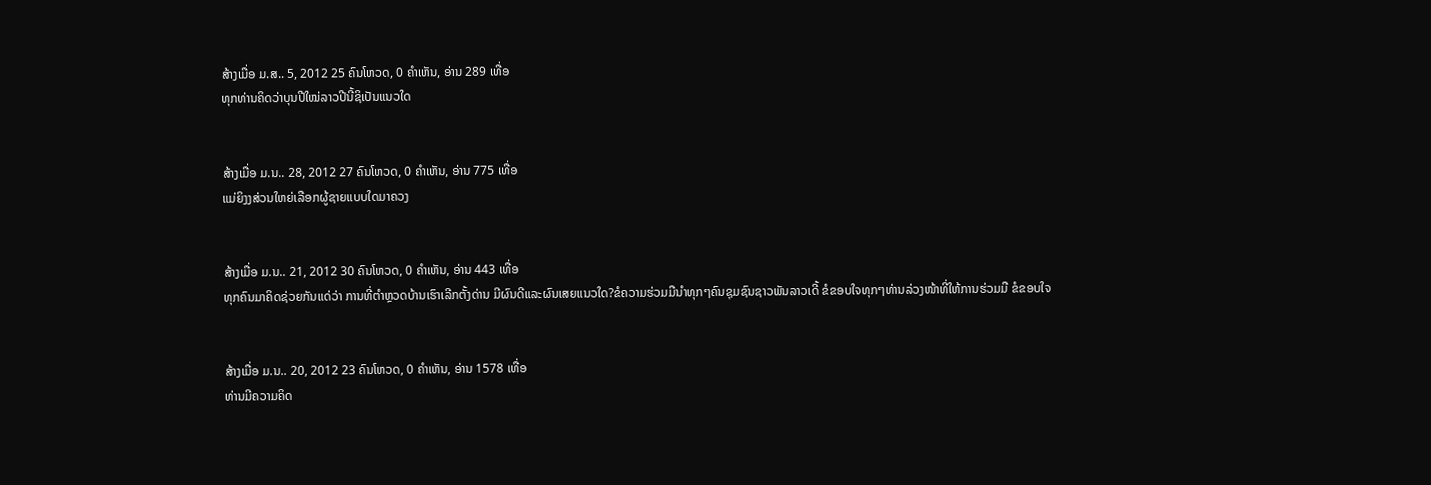ສ້າງເມື່ອ ມ.ສ.. 5, 2012 25 ຄົນໂຫວດ, 0 ຄຳເຫັນ, ອ່ານ 289 ເທື່ອ
ທຸກທ່ານຄິດວ່າບຸນປີໃໝ່ລາວປີນີ້ຊິເປັນແນວໃດ


ສ້າງເມື່ອ ມ.ນ.. 28, 2012 27 ຄົນໂຫວດ, 0 ຄຳເຫັນ, ອ່ານ 775 ເທື່ອ
ແມ່ຍິງງສ່ວນໃຫຍ່ເລືອກຜູ້ຊາຍແບບໃດມາຄວງ


ສ້າງເມື່ອ ມ.ນ.. 21, 2012 30 ຄົນໂຫວດ, 0 ຄຳເຫັນ, ອ່ານ 443 ເທື່ອ
ທຸກຄົນມາຄິດຊ່ວຍກັນແດ່ວ່າ ການທີ່ຕຳຫຼວດບ້ານເຮົາເລີກຕັ້ງດ່ານ ມີຜົນດີແລະຜົນເສຍແນວໃດ?ຂໍຄວາມຮ່ວມມືນຳທຸກໆຄົນຊຸມຊົນຊາວພັນລາວເດີ້ ຂໍຂອບໃຈທຸກໆທ່ານລ່ວງໜ້າທີ່ໃຫ້ການຮ່ວມມື ຂໍຂອບໃຈ


ສ້າງເມື່ອ ມ.ນ.. 20, 2012 23 ຄົນໂຫວດ, 0 ຄຳເຫັນ, ອ່ານ 1578 ເທື່ອ
ທ່ານມີຄວາມຄິດ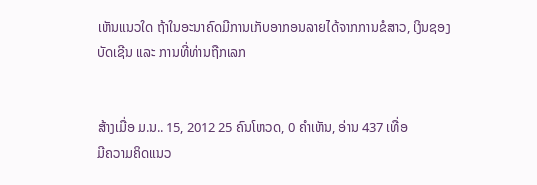ເຫັນແນວໃດ ຖ້າໃນອະນາຄົດມີການເກັບອາກອນລາຍໄດ້ຈາກການຂໍສາວ, ເງິນຊອງບັດເຊີນ ແລະ ການທີ່ທ່ານຖືກເລກ


ສ້າງເມື່ອ ມ.ນ.. 15, 2012 25 ຄົນໂຫວດ, 0 ຄຳເຫັນ, ອ່ານ 437 ເທື່ອ
ມີຄວາມຄິດແນວ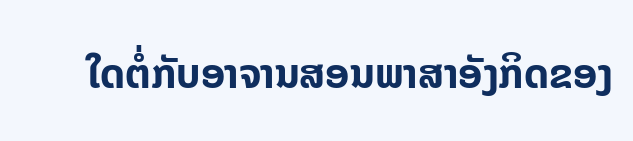ໃດຕໍ່ກັບອາຈານສອນພາສາອັງກິດຂອງ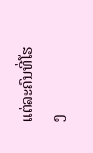ແຕ່ລະຄົນທີ່ໂຮງ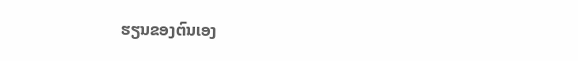ຮຽນຂອງຕົນເອງ